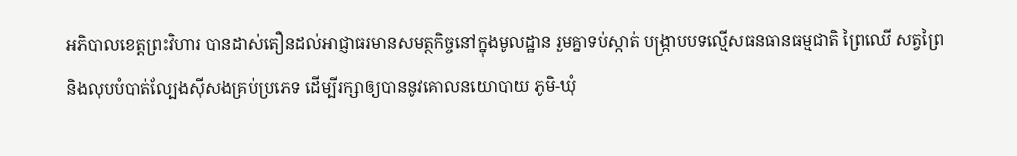អភិបាលខេត្តព្រះវិហារ បានដាស់តឿនដល់អាជ្ញាធរមានសមត្ថកិច្ចនៅក្នុងមូលដ្ឋាន រួមគ្នាទប់ស្កាត់ បង្រ្កាបបទល្មេីសធនធានធម្មជាតិ ព្រៃឈេី សត្វព្រៃ និងលុបបំបាត់ល្បែងស៊ីសងគ្រប់ប្រភេទ ដេីម្បីរក្សាឲ្យបាននូវគោលនយោបាយ ភូមិ-ឃុំ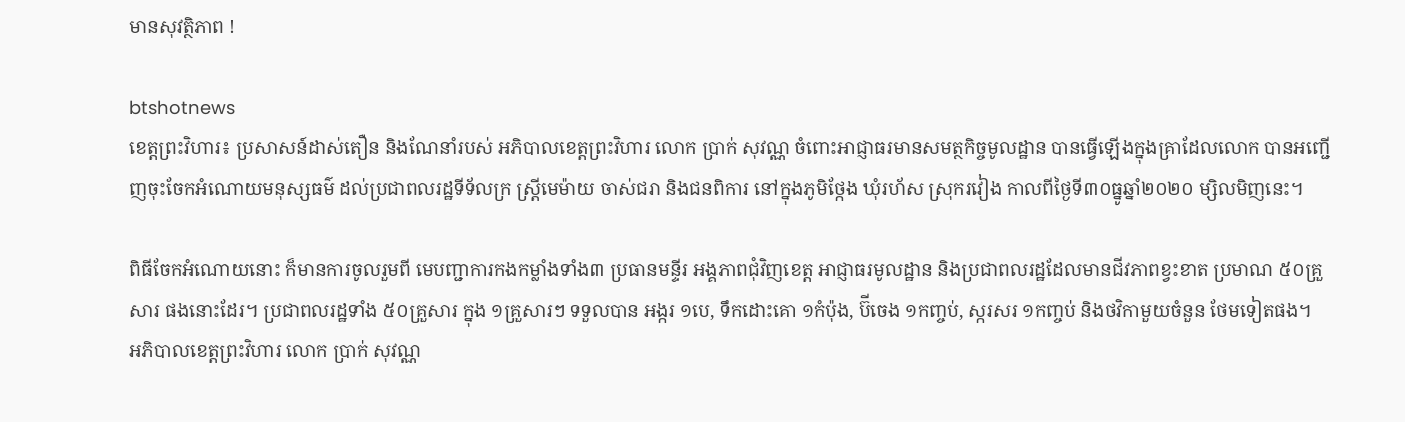មានសុវត្ថិភាព !

btshotnews
ខេត្តព្រះវិហារ៖ ប្រសាសន៍ដាស់តឿន និងណែនាំរបស់ អភិបាលខេត្តព្រះវិហារ លោក ប្រាក់ សុវណ្ណ ចំពោះអាជ្ញាធរមានសមត្ថកិច្ចមូលដ្ឋាន បានធ្វើឡើងក្នុងគ្រាដែលលោក បានអញ្ជើញចុះចែកអំណោយមនុស្សធម៌ ដល់ប្រជាពលរដ្ឋទីទ័លក្រ ស្ត្រីមេម៉ាយ ចាស់ជរា និងជនពិការ នៅក្នុងភូមិថ្កែង ឃុំរហ័ស ស្រុករវៀង កាលពីថ្ងៃទី៣០ធ្នូឆ្នាំ២០២០ ម្សិលមិញនេះ។

ពិធីចែកអំណោយនោះ ក៏មានការចូលរួមពី មេបញ្ជាការកងកម្លាំងទាំង៣ ប្រធានមន្ទីរ អង្គភាពជុំវិញខេត្ត អាជ្ញាធរមូលដ្ឋាន និងប្រជាពលរដ្ឋដែលមានជីវភាពខ្វះខាត ប្រមាណ ៥០គ្រួសារ ផងនោះដែរ។ ប្រជាពលរដ្ឋទាំង ៥០គ្រួសារ ក្នុង ១គ្រួសារៗ ទទួលបាន អង្ករ ១បេ, ទឹកដោះគោ ១កំប៉ុង, ប៊ីចេង ១កញ្ចប់, ស្ករសរ ១កញ្ចប់ និងថវិកាមួយចំនួន ថែមទៀតផង។
អភិបាលខេត្តព្រះវិហារ លោក ប្រាក់ សុវណ្ណ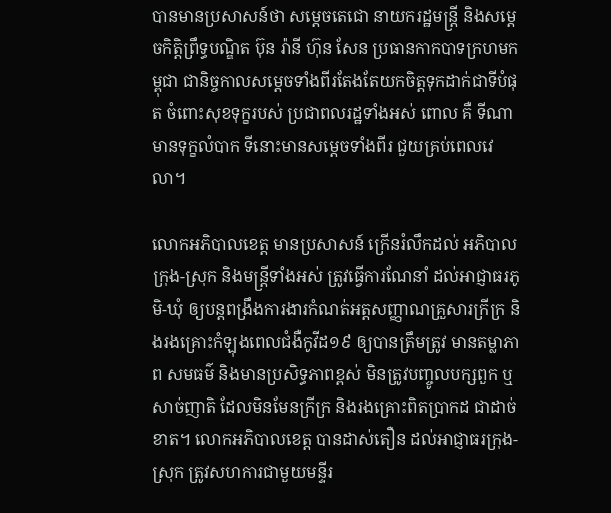បានមានប្រសាសន៍ថា សម្តេចតេជោ នាយករដ្ឋមន្ត្រី និងសម្ដេចកិត្តិព្រឹទ្ធបណ្ឌិត ប៊ុន រ៉ានី ហ៊ុន សែន ប្រធានកាកបាទក្រហមកម្ពុជា ជានិច្ចកាលសម្ដេចទាំងពីរតែងតែយកចិត្តទុកដាក់ជាទីបំផុត ចំពោះសុខទុក្ខរបស់ ប្រជាពលរដ្ឋទាំងអស់ ពោល គឺ ទីណាមានទុក្ខលំបាក ទីនោះមានសម្ដេចទាំងពីរ ជួយគ្រប់ពេលវេលា។

លោកអភិបាលខេត្ត មានប្រសាសន៍ ក្រើនរំលឹកដល់ អភិបាលក្រុង-ស្រុក និងមន្រ្តីទាំងអស់ ត្រូវធ្វើការណែនាំ ដល់អាជ្ញាធរភូមិ-ឃុំ ឲ្យបន្តពង្រឹងការងារកំណត់អត្តសញ្ញាណគ្រួសារក្រីក្រ និងរងគ្រោះកំឡុងពេលជំងឺកូវីដ១៩ ឲ្យបានត្រឹមត្រូវ មានតម្លាភាព សមធម៌ និងមានប្រសិទ្ធភាពខ្ពស់ មិនត្រូវបញ្ចូលបក្សពួក ឬសាច់ញាតិ ដែលមិនមែនក្រីក្រ និងរងគ្រោះពិតប្រាកដ ជាដាច់ខាត។ លោកអភិបាលខេត្ត បានដាស់តឿន ដល់អាជ្ញាធរក្រុង-ស្រុក ត្រូវសហការជាមួយមន្ទីរ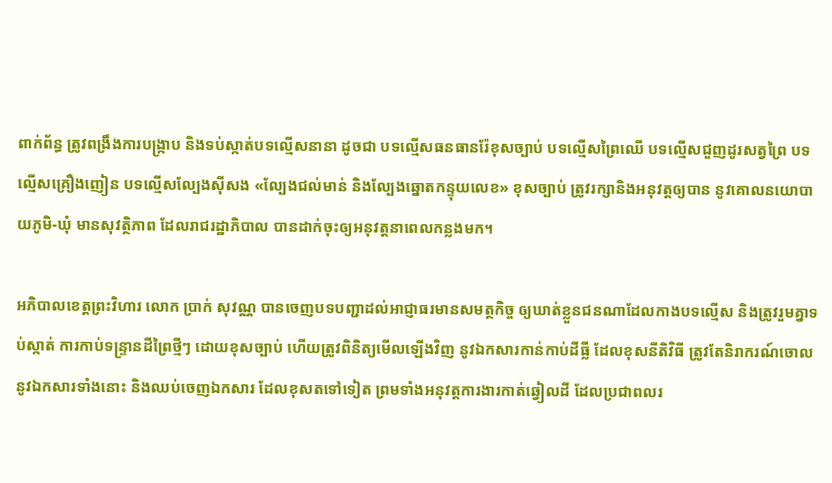ពាក់ព័ន្ធ ត្រូវពង្រឹងការបង្ក្រាប និងទប់ស្កាត់បទល្មើសនានា ដូចជា បទល្មើសធនធានរ៉ែខុសច្បាប់ បទល្មើសព្រៃឈើ បទល្មើសជួញដូរសត្វព្រៃ បទល្មើសគ្រឿងញៀន បទល្មើសល្បែងស៊ីសង «ល្បែងជល់មាន់ និងល្បែងឆ្នោតកន្ទុយលេខ» ខុសច្បាប់ ត្រូវរក្សានិងអនុវត្តឲ្យបាន នូវគោលនយោបាយភូមិ-ឃុំ មានសុវត្ថិភាព ដែលរាជរដ្ឋាភិបាល បានដាក់ចុះឲ្យអនុវត្តនាពេលកន្លងមក។

អភិបាលខេត្តព្រះវិហារ លោក ប្រាក់ សុវណ្ណ បានចេញបទបញ្ជាដល់អាជ្ញាធរមានសមត្ថកិច្ច ឲ្យឃាត់ខ្លួនជនណាដែលកាងបទល្មើស និងត្រូវរួមគ្នាទប់ស្កាត់ ការកាប់ទន្ទ្រានដីព្រៃថ្មីៗ ដោយខុសច្បាប់ ហើយត្រូវពិនិត្យមើលឡើងវិញ នូវឯកសារកាន់កាប់ដីធ្លី ដែលខុសនីតិវិធី ត្រូវតែនិរាករណ៍ចោល នូវឯកសារទាំងនោះ និងឈប់ចេញឯកសារ ដែលខុសតទៅទៀត ព្រមទាំងអនុវត្តការងារកាត់ឆ្វៀលដី ដែលប្រជាពលរ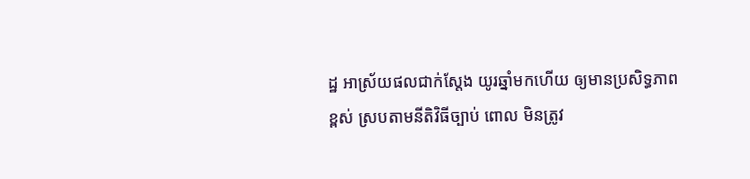ដ្ឋ អាស្រ័យផលជាក់ស្ដែង យូរឆ្នាំមកហើយ ឲ្យមានប្រសិទ្ធភាពខ្ពស់ ស្របតាមនីតិវិធីច្បាប់ ពោល មិនត្រូវ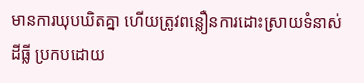មានការឃុបឃិតគ្នា ហើយត្រូវពន្លឿនការដោះស្រាយទំនាស់ដីធ្លី ប្រកបដោយ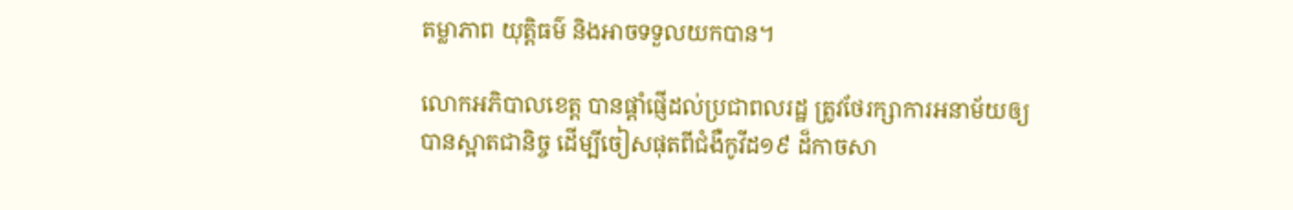តម្លាភាព យុត្តិធម៌ និងអាចទទួលយកបាន។

លោកអភិបាលខេត្ត បានផ្តាំផ្ញើដល់ប្រជាពលរដ្ឋ ត្រូវថែរក្សាការអនាម័យឲ្យបានស្អាតជានិច្ច ដើម្បីចៀសផុតពីជំងឺកូវីដ១៩ ដ៏កាចសា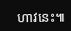ហាវនេះ៕